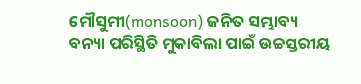ମୌସୁମୀ(monsoon) ଜନିତ ସମ୍ଭାବ୍ୟ ବନ୍ୟା ପରିସ୍ଥିତି ମୁକାବିଲା ପାଇଁ ଉଚ୍ଚସ୍ତରୀୟ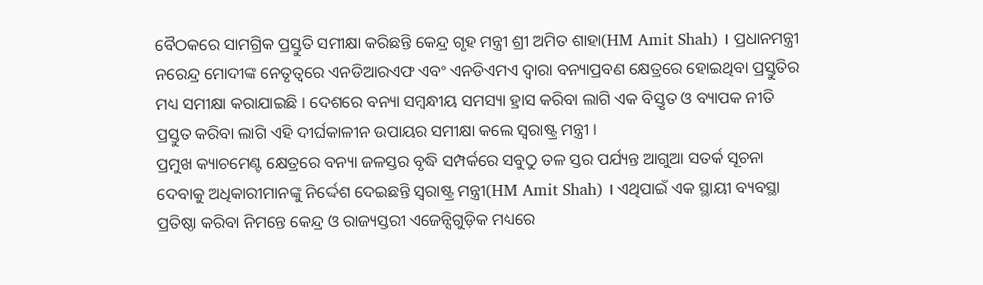ବୈଠକରେ ସାମଗ୍ରିକ ପ୍ରସ୍ତୁତି ସମୀକ୍ଷା କରିଛନ୍ତି କେନ୍ଦ୍ର ଗୃହ ମନ୍ତ୍ରୀ ଶ୍ରୀ ଅମିତ ଶାହା(HM Amit Shah) । ପ୍ରଧାନମନ୍ତ୍ରୀ ନରେନ୍ଦ୍ର ମୋଦୀଙ୍କ ନେତୃତ୍ବରେ ଏନଡିଆରଏଫ ଏବଂ ଏନଡିଏମଏ ଦ୍ବାରା ବନ୍ୟାପ୍ରବଣ କ୍ଷେତ୍ରରେ ହୋଇଥିବା ପ୍ରସ୍ତୁତିର ମଧ୍ୟ ସମୀକ୍ଷା କରାଯାଇଛି । ଦେଶରେ ବନ୍ୟା ସମ୍ବନ୍ଧୀୟ ସମସ୍ୟା ହ୍ରାସ କରିବା ଲାଗି ଏକ ବିସ୍ତୃତ ଓ ବ୍ୟାପକ ନୀତି ପ୍ରସ୍ତୁତ କରିବା ଲାଗି ଏହି ଦୀର୍ଘକାଳୀନ ଉପାୟର ସମୀକ୍ଷା କଲେ ସ୍ବରାଷ୍ଟ୍ର ମନ୍ତ୍ରୀ ।
ପ୍ରମୁଖ କ୍ୟାଚମେଣ୍ଟ କ୍ଷେତ୍ରରେ ବନ୍ୟା ଜଳସ୍ତର ବୃଦ୍ଧି ସମ୍ପର୍କରେ ସବୁଠୁ ତଳ ସ୍ତର ପର୍ଯ୍ୟନ୍ତ ଆଗୁଆ ସତର୍କ ସୂଚନା ଦେବାକୁ ଅଧିକାରୀମାନଙ୍କୁ ନିର୍ଦ୍ଦେଶ ଦେଇଛନ୍ତି ସ୍ବରାଷ୍ଟ୍ର ମନ୍ତ୍ରୀ(HM Amit Shah) । ଏଥିପାଇଁ ଏକ ସ୍ଥାୟୀ ବ୍ୟବସ୍ଥା ପ୍ରତିଷ୍ଠା କରିବା ନିମନ୍ତେ କେନ୍ଦ୍ର ଓ ରାଜ୍ୟସ୍ତରୀ ଏଜେନ୍ସିଗୁଡ଼ିକ ମଧ୍ୟରେ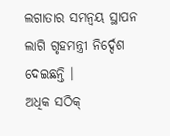ଲଗାତାର ସମନ୍ବୟ ସ୍ଥାପନ ଲାଗି ଗୃହମନ୍ତ୍ରୀ ନିର୍ଦ୍ଦେଶ ଦେଇଛନ୍ତି ।
ଅଧିକ ସଠିକ୍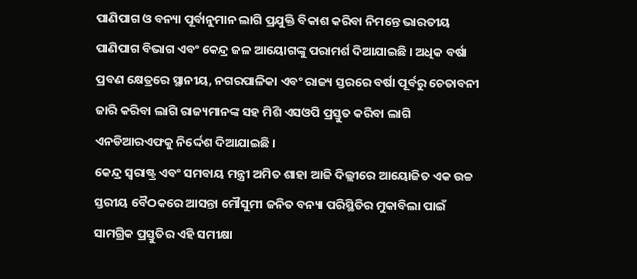ପାଣିପାଗ ଓ ବନ୍ୟା ପୂର୍ବାନୁମାନ ଲାଗି ପ୍ରଯୁକ୍ତି ବିକାଶ କରିବା ନିମନ୍ତେ ଭାରତୀୟ ପାଣିପାଗ ବିଭାଗ ଏବଂ କେନ୍ଦ୍ର ଜଳ ଆୟୋଗଙ୍କୁ ପରାମର୍ଶ ଦିଆଯାଇଛି । ଅଧିକ ବର୍ଷା ପ୍ରବଣ କ୍ଷେତ୍ରରେ ସ୍ଥାନୀୟ, ନଗରପାଳିକା ଏବଂ ରାଜ୍ୟ ସ୍ତରରେ ବର୍ଷା ପୂର୍ବରୁ ଚେତାବନୀ ଜାରି କରିବା ଲାଗି ରାଜ୍ୟମାନଙ୍କ ସହ ମିଶି ଏସଓପି ପ୍ରସ୍ତୁତ କରିବା ଲାଗି ଏନଡିଆରଏଫକୁ ନିର୍ଦ୍ଦେଶ ଦିଆଯାଇଛି ।
କେନ୍ଦ୍ର ସ୍ବରାଷ୍ଟ୍ର ଏବଂ ସମବାୟ ମନ୍ତ୍ରୀ ଅମିତ ଶାହା ଆଜି ଦିଲ୍ଲୀରେ ଆୟୋଜିତ ଏକ ଉଚ୍ଚ ସ୍ତରୀୟ ବୈଠକରେ ଆସନ୍ତା ମୌସୁମୀ ଜନିତ ବନ୍ୟା ପରିସ୍ଥିତିର ମୁକାବିଲା ପାଇଁ ସାମଗ୍ରିକ ପ୍ରସ୍ତୁତିର ଏହି ସମୀକ୍ଷା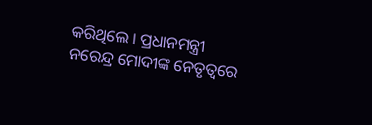କରିଥିଲେ । ପ୍ରଧାନମନ୍ତ୍ରୀ ନରେନ୍ଦ୍ର ମୋଦୀଙ୍କ ନେତୃତ୍ବରେ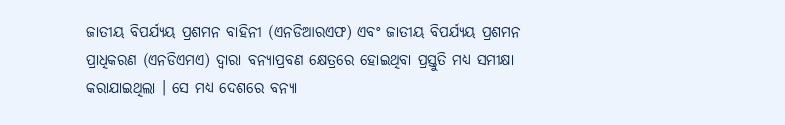ଜାତୀୟ ବିପର୍ଯ୍ୟୟ ପ୍ରଶମନ ବାହିନୀ (ଏନଡିଆରଏଫ) ଏବଂ ଜାତୀୟ ବିପର୍ଯ୍ୟୟ ପ୍ରଶମନ ପ୍ରାଧିକରଣ (ଏନଡିଏମଏ) ଦ୍ବାରା ବନ୍ୟାପ୍ରବଣ କ୍ଷେତ୍ରରେ ହୋଇଥିବା ପ୍ରସ୍ତୁତି ମଧ୍ୟ ସମୀକ୍ଷା କରାଯାଇଥିଲା । ସେ ମଧ୍ୟ ଦେଶରେ ବନ୍ୟା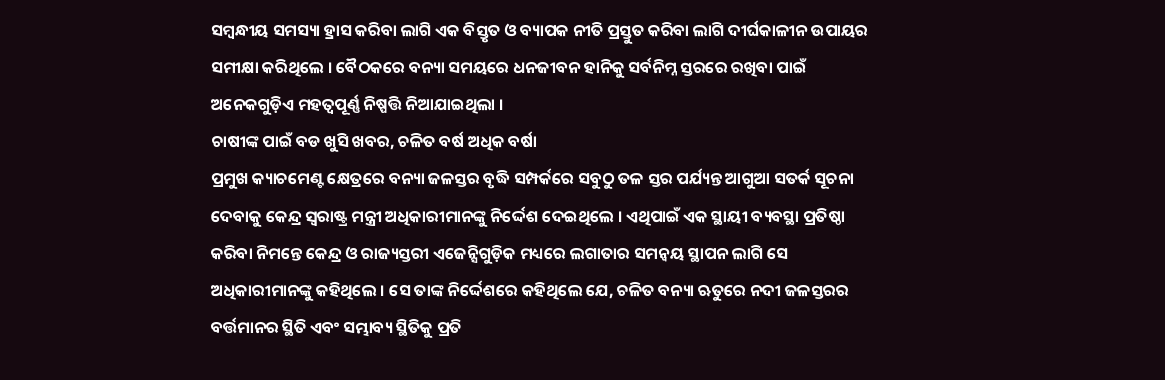ସମ୍ବନ୍ଧୀୟ ସମସ୍ୟା ହ୍ରାସ କରିବା ଲାଗି ଏକ ବିସ୍ତୃତ ଓ ବ୍ୟାପକ ନୀତି ପ୍ରସ୍ତୁତ କରିବା ଲାଗି ଦୀର୍ଘକାଳୀନ ଉପାୟର ସମୀକ୍ଷା କରିଥିଲେ । ବୈଠକରେ ବନ୍ୟା ସମୟରେ ଧନଜୀବନ ହାନିକୁ ସର୍ବନିମ୍ନ ସ୍ତରରେ ରଖିବା ପାଇଁ ଅନେକଗୁଡ଼ିଏ ମହତ୍ବପୂର୍ଣ୍ଣ ନିଷ୍ପତ୍ତି ନିଆଯାଇଥିଲା ।
ଚାଷୀଙ୍କ ପାଇଁ ବଡ ଖୁସି ଖବର, ଚଳିତ ବର୍ଷ ଅଧିକ ବର୍ଷା
ପ୍ରମୁଖ କ୍ୟାଚମେଣ୍ଟ କ୍ଷେତ୍ରରେ ବନ୍ୟା ଜଳସ୍ତର ବୃଦ୍ଧି ସମ୍ପର୍କରେ ସବୁଠୁ ତଳ ସ୍ତର ପର୍ଯ୍ୟନ୍ତ ଆଗୁଆ ସତର୍କ ସୂଚନା ଦେବାକୁ କେନ୍ଦ୍ର ସ୍ବରାଷ୍ଟ୍ର ମନ୍ତ୍ରୀ ଅଧିକାରୀମାନଙ୍କୁ ନିର୍ଦ୍ଦେଶ ଦେଇଥିଲେ । ଏଥିପାଇଁ ଏକ ସ୍ଥାୟୀ ବ୍ୟବସ୍ଥା ପ୍ରତିଷ୍ଠା କରିବା ନିମନ୍ତେ କେନ୍ଦ୍ର ଓ ରାଜ୍ୟସ୍ତରୀ ଏଜେନ୍ସିଗୁଡ଼ିକ ମଧ୍ୟରେ ଲଗାତାର ସମନ୍ବୟ ସ୍ଥାପନ ଲାଗି ସେ ଅଧିକାରୀମାନଙ୍କୁ କହିଥିଲେ । ସେ ତାଙ୍କ ନିର୍ଦ୍ଦେଶରେ କହିଥିଲେ ଯେ, ଚଳିତ ବନ୍ୟା ଋତୁରେ ନଦୀ ଜଳସ୍ତରର ବର୍ତ୍ତମାନର ସ୍ଥିତି ଏବଂ ସମ୍ଭାବ୍ୟ ସ୍ଥିତିକୁ ପ୍ରତି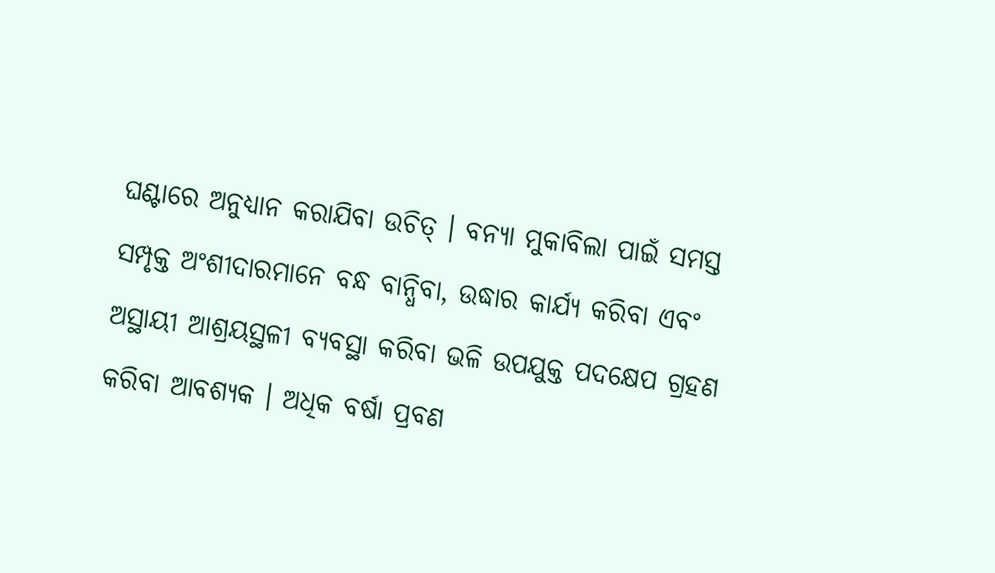ଘଣ୍ଟାରେ ଅନୁଧ୍ୟାନ କରାଯିବା ଉଚିତ୍ । ବନ୍ୟା ମୁକାବିଲା ପାଇଁ ସମସ୍ତ ସମ୍ପୃକ୍ତ ଅଂଶୀଦାରମାନେ ବନ୍ଧ ବାନ୍ଧିବା, ଉଦ୍ଧାର କାର୍ଯ୍ୟ କରିବା ଏବଂ ଅସ୍ଥାୟୀ ଆଶ୍ରୟସ୍ଥଳୀ ବ୍ୟବସ୍ଥା କରିବା ଭଳି ଉପଯୁକ୍ତ ପଦକ୍ଷେପ ଗ୍ରହଣ କରିବା ଆବଶ୍ୟକ । ଅଧିକ ବର୍ଷା ପ୍ରବଣ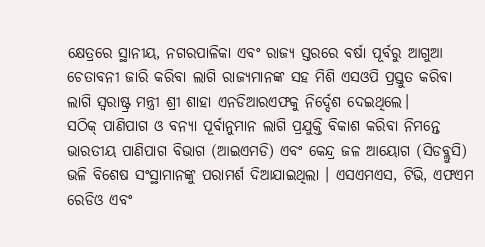କ୍ଷେତ୍ରରେ ସ୍ଥାନୀୟ, ନଗରପାଳିକା ଏବଂ ରାଜ୍ୟ ସ୍ତରରେ ବର୍ଷା ପୂର୍ବରୁ ଆଗୁଆ ଚେତାବନୀ ଜାରି କରିବା ଲାଗି ରାଜ୍ୟମାନଙ୍କ ସହ ମିଶି ଏସଓପି ପ୍ରସ୍ତୁତ କରିବା ଲାଗି ସ୍ବରାଷ୍ଟ୍ର ମନ୍ତ୍ରୀ ଶ୍ରୀ ଶାହା ଏନଡିଆରଏଫକୁ ନିର୍ଦ୍ଦେଶ ଦେଇଥିଲେ।
ସଠିକ୍ ପାଣିପାଗ ଓ ବନ୍ୟା ପୂର୍ବାନୁମାନ ଲାଗି ପ୍ରଯୁକ୍ତି ବିକାଶ କରିବା ନିମନ୍ତେ ଭାରତୀୟ ପାଣିପାଗ ବିଭାଗ (ଆଇଏମଡି) ଏବଂ କେନ୍ଦ୍ର ଜଳ ଆୟୋଗ (ସିଡବ୍ଲୁସି) ଭଳି ବିଶେଷ ସଂସ୍ଥାମାନଙ୍କୁ ପରାମର୍ଶ ଦିଆଯାଇଥିଲା । ଏସଏମଏସ, ଟିଭି, ଏଫଏମ ରେଡିଓ ଏବଂ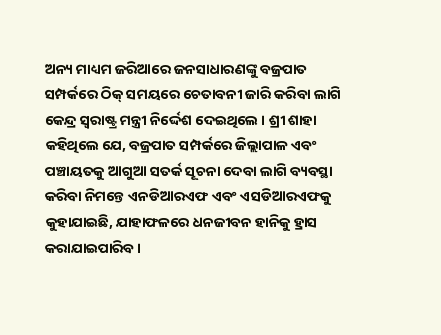ଅନ୍ୟ ମାଧ୍ୟମ ଜରିଆରେ ଜନସାଧାରଣଙ୍କୁ ବଜ୍ରପାତ ସମ୍ପର୍କରେ ଠିକ୍ ସମୟରେ ଚେତାବନୀ ଜାରି କରିବା ଲାଗି କେନ୍ଦ୍ର ସ୍ବରାଷ୍ଟ୍ର ମନ୍ତ୍ରୀ ନିର୍ଦ୍ଦେଶ ଦେଇଥିଲେ । ଶ୍ରୀ ଶାହା କହିଥିଲେ ଯେ, ବଜ୍ରପାତ ସମ୍ପର୍କରେ ଜିଲ୍ଲାପାଳ ଏବଂ ପଞ୍ଚାୟତକୁ ଆଗୁଆ ସତର୍କ ସୂଚନା ଦେବା ଲାଗି ବ୍ୟବସ୍ଥା କରିବା ନିମନ୍ତେ ଏନଡିଆରଏଫ ଏବଂ ଏସଡିଆରଏଫକୁ କୁହାଯାଇଛି, ଯାହାଫଳରେ ଧନଜୀବନ ହାନିକୁ ହ୍ରାସ କରାଯାଇପାରିବ ।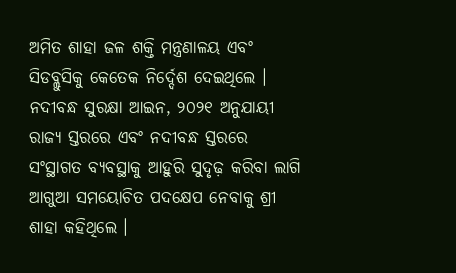ଅମିତ ଶାହା ଜଳ ଶକ୍ତି ମନ୍ତ୍ରଣାଳୟ ଏବଂ ସିଡବ୍ଲୁସିକୁ କେତେକ ନିର୍ଦ୍ଦେଶ ଦେଇଥିଲେ । ନଦୀବନ୍ଧ ସୁରକ୍ଷା ଆଇନ, ୨୦୨୧ ଅନୁଯାୟୀ ରାଜ୍ୟ ସ୍ତରରେ ଏବଂ ନଦୀବନ୍ଧ ସ୍ତରରେ ସଂସ୍ଥାଗତ ବ୍ୟବସ୍ଥାକୁ ଆହୁରି ସୁଦୃଢ଼ କରିବା ଲାଗି ଆଗୁଆ ସମୟୋଚିତ ପଦକ୍ଷେପ ନେବାକୁ ଶ୍ରୀ ଶାହା କହିଥିଲେ ।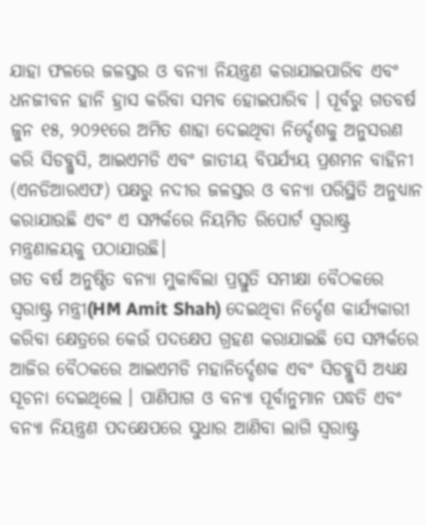ଯାହା ଫଳରେ ଜଳସ୍ତର ଓ ବନ୍ୟା ନିୟନ୍ତ୍ରଣ କରାଯାଇପାରିବ ଏବଂ ଧନଜୀବନ ହାନି ହ୍ରାସ କରିବା ସମ୍ଭବ ହୋଇପାରିବ । ପୂର୍ବରୁ ଗତବର୍ଷ ଜୁନ ୧୫, ୨୦୨୧ରେ ଅମିତ ଶାହା ଦେଇଥିବା ନିର୍ଦ୍ଦେଶକୁ ଅନୁସରଣ କରି ସିଡବ୍ଲୁସି, ଆଇଏମଡି ଏବଂ ଜାତୀୟ ବିପର୍ଯ୍ୟୟ ପ୍ରଶମନ ବାହିନୀ (ଏନଡିଆରଏଫ) ପକ୍ଷରୁ ନଦୀର ଜଳସ୍ତର ଓ ବନ୍ୟା ପରିସ୍ଥିତି ଅନୁଧ୍ୟାନ କରାଯାଉଛି ଏବଂ ଏ ସମ୍ପର୍କରେ ନିୟମିତ ରିପୋର୍ଟ ସ୍ବରାଷ୍ଟ୍ର ମନ୍ତ୍ରଣାଳୟକୁ ପଠାଯାଉଛି।
ଗତ ବର୍ଷ ଅନୁଷ୍ଠିତ ବନ୍ୟା ମୁକାବିଲା ପ୍ରସ୍ତୁତି ସମୀକ୍ଷା ବୈଠକରେ ସ୍ବରାଷ୍ଟ୍ର ମନ୍ତ୍ରୀ(HM Amit Shah) ଦେଇଥିବା ନିର୍ଦ୍ଦେଶ କାର୍ଯ୍ୟକାରୀ କରିବା କ୍ଷେତ୍ରରେ କେଉଁ ପଦକ୍ଷେପ ଗ୍ରହଣ କରାଯାଇଛି ସେ ସମ୍ପର୍କରେ ଆଜିର ବୈଠକରେ ଆଇଏମଡି ମହାନିର୍ଦ୍ଦେଶକ ଏବଂ ସିଡବ୍ଲୁସି ଅଧ୍ୟକ୍ଷ ସୂଚନା ଦେଇଥିଲେ । ପାଣିପାଗ ଓ ବନ୍ୟା ପୂର୍ବାନୁମାନ ପଦ୍ଧତି ଏବଂ ବନ୍ୟା ନିୟନ୍ତ୍ରଣ ପଦକ୍ଷେପରେ ସୁଧାର ଆଣିବା ଲାଗି ସ୍ବରାଷ୍ଟ୍ର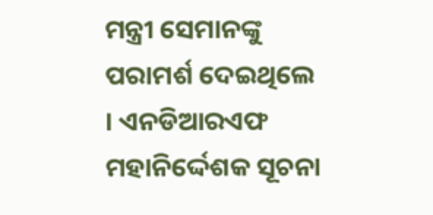ମନ୍ତ୍ରୀ ସେମାନଙ୍କୁ ପରାମର୍ଶ ଦେଇଥିଲେ । ଏନଡିଆରଏଫ ମହାନିର୍ଦ୍ଦେଶକ ସୂଚନା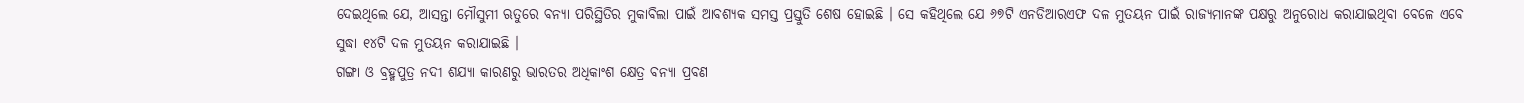ଦେଇଥିଲେ ଯେ, ଆସନ୍ତା ମୌସୁମୀ ଋତୁରେ ବନ୍ୟା ପରିସ୍ଥିତିର ମୁକାବିଲା ପାଇଁ ଆବଶ୍ୟକ ସମସ୍ତ ପ୍ରସ୍ତୁତି ଶେଷ ହୋଇଛି । ସେ କହିଥିଲେ ଯେ ୬୭ଟି ଏନଡିଆରଏଫ ଦଳ ମୁତୟନ ପାଇଁ ରାଜ୍ୟମାନଙ୍କ ପକ୍ଷରୁ ଅନୁରୋଧ କରାଯାଇଥିବା ବେଳେ ଏବେ ସୁଦ୍ଧା ୧୪ଟି ଦଳ ମୁତୟନ କରାଯାଇଛି ।
ଗଙ୍ଗା ଓ ବ୍ରହ୍ମପୁତ୍ର ନଦୀ ଶଯ୍ୟା କାରଣରୁ ଭାରତର ଅଧିକାଂଶ କ୍ଷେତ୍ର ବନ୍ୟା ପ୍ରବଣ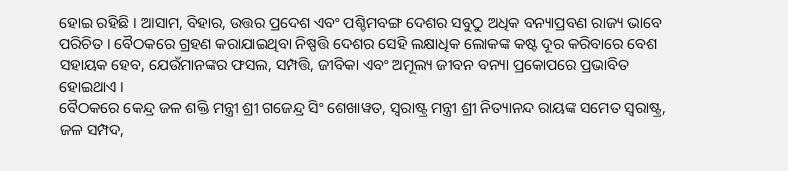ହୋଇ ରହିଛି । ଆସାମ, ବିହାର, ଉତ୍ତର ପ୍ରଦେଶ ଏବଂ ପଶ୍ଚିମବଙ୍ଗ ଦେଶର ସବୁଠୁ ଅଧିକ ବନ୍ୟାପ୍ରବଣ ରାଜ୍ୟ ଭାବେ ପରିଚିତ । ବୈଠକରେ ଗ୍ରହଣ କରାଯାଇଥିବା ନିଷ୍ପତ୍ତି ଦେଶର ସେହି ଲକ୍ଷାଧିକ ଲୋକଙ୍କ କଷ୍ଟ ଦୂର କରିବାରେ ବେଶ ସହାୟକ ହେବ, ଯେଉଁମାନଙ୍କର ଫସଲ, ସମ୍ପତ୍ତି, ଜୀବିକା ଏବଂ ଅମୂଲ୍ୟ ଜୀବନ ବନ୍ୟା ପ୍ରକୋପରେ ପ୍ରଭାବିତ ହୋଇଥାଏ ।
ବୈଠକରେ କେନ୍ଦ୍ର ଜଳ ଶକ୍ତି ମନ୍ତ୍ରୀ ଶ୍ରୀ ଗଜେନ୍ଦ୍ର ସିଂ ଶେଖାୱତ, ସ୍ବରାଷ୍ଟ୍ର ମନ୍ତ୍ରୀ ଶ୍ରୀ ନିତ୍ୟାନନ୍ଦ ରାୟଙ୍କ ସମେତ ସ୍ବରାଷ୍ଟ୍ର, ଜଳ ସମ୍ପଦ,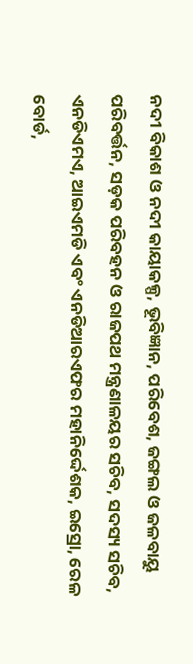ନଦୀ ବିକାଶ ଓ ନଦୀ କାୟାକଳ୍ପ, ଭୂବିଜ୍ଞାନ, ପରିବେଶ, ଜଙ୍ଗଲ ଓ ଜଳବାୟୁ ପରିବର୍ତ୍ତନ, ସଡ଼କ ପରିବହନ ଓ ରାଜପଥ ମନ୍ତ୍ରଣାଳୟର ସଚିବ, ସଦସ୍ୟ ସଚିବ, ଏନଡିଏମଏ, ଆଇଏମଡି ଏବଂ ଏନଡିଆରଏଫର ମହାନିର୍ଦ୍ଦେଶକ, ଇସ୍ରୋ, ରେଳ ବୋର୍ଡ,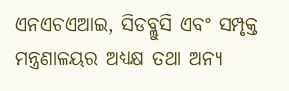ଏନଏଚଏଆଇ, ସିଡବ୍ଲୁସି ଏବଂ ସମ୍ପୃକ୍ତ ମନ୍ତ୍ରଣାଳୟର ଅଧ୍ୟକ୍ଷ ତଥା ଅନ୍ୟ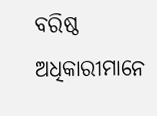ବରିଷ୍ଠ ଅଧିକାରୀମାନେ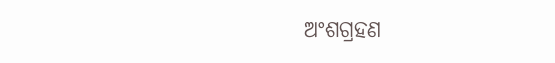ଅଂଶଗ୍ରହଣ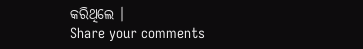କରିଥିଲେ ।
Share your comments